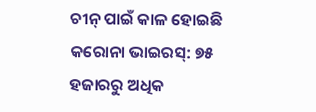ଚୀନ୍ ପାଇଁ କାଳ ହୋଇଛି କରୋନା ଭାଇରସ୍: ୭୫ ହଜାରରୁ ଅଧିକ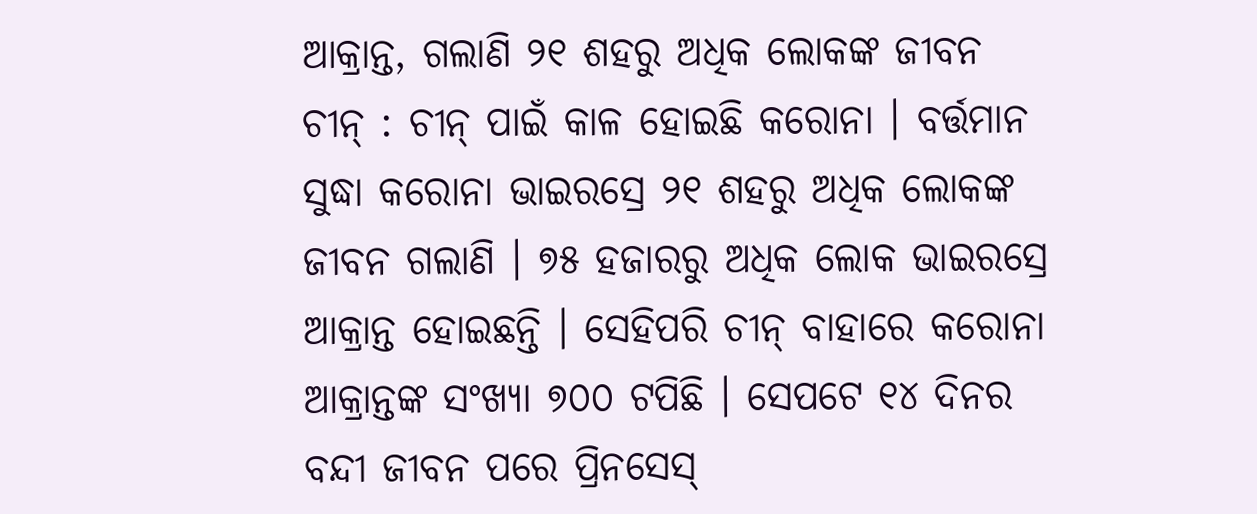ଆକ୍ରାନ୍ତ, ଗଲାଣି ୨୧ ଶହରୁ ଅଧିକ ଲୋକଙ୍କ ଜୀବନ
ଚୀନ୍ : ଚୀନ୍ ପାଇଁ କାଳ ହୋଇଛି କରୋନା । ବର୍ତ୍ତମାନ ସୁଦ୍ଧା କରୋନା ଭାଇରସ୍ରେ ୨୧ ଶହରୁ ଅଧିକ ଲୋକଙ୍କ ଜୀବନ ଗଲାଣି । ୭୫ ହଜାରରୁ ଅଧିକ ଲୋକ ଭାଇରସ୍ରେ ଆକ୍ରାନ୍ତ ହୋଇଛନ୍ତି । ସେହିପରି ଚୀନ୍ ବାହାରେ କରୋନା ଆକ୍ରାନ୍ତଙ୍କ ସଂଖ୍ୟା ୭୦୦ ଟପିଛି । ସେପଟେ ୧୪ ଦିନର ବନ୍ଦୀ ଜୀବନ ପରେ ପ୍ରିନସେସ୍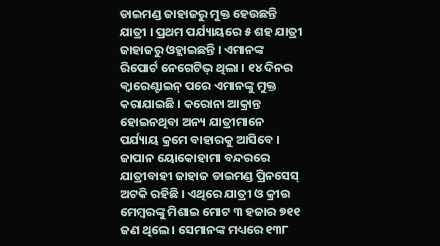ଡାଇମଣ୍ଡ ଜାହାଜରୁ ମୁକ୍ତ ହେଉଛନ୍ତି ଯାତ୍ରୀ । ପ୍ରଥମ ପର୍ଯ୍ୟାୟରେ ୫ ଶହ ଯାତ୍ରୀ ଜାହାଜରୁ ଓହ୍ଲାଇଛନ୍ତି । ଏମାନଙ୍କ ରିପୋର୍ଟ ନେଗେଟିଭ୍ ଥିଲା । ୧୪ ଦିନର କ୍ୱାରେଣ୍ଟାଇନ୍ ପରେ ଏମାନଙ୍କୁ ମୁକ୍ତ କରାଯାଇଛି । କରୋନା ଆକ୍ରାନ୍ତ ହୋଇନଥିବା ଅନ୍ୟ ଯାତ୍ରୀମାନେ ପର୍ଯ୍ୟାୟ କ୍ରମେ ବାହାରକୁ ଆସିବେ ।
ଜାପାନ ୟୋକୋହାମା ବନ୍ଦରରେ ଯାତ୍ରୀବାହୀ ଜାହାଜ ଡାଇମଣ୍ଡ ପ୍ରିନସେସ୍ ଅଟକି ରହିଛି । ଏଥିରେ ଯାତ୍ରୀ ଓ କ୍ରୀଉ ମେମ୍ବରଙ୍କୁ ମିଶାଇ ମୋଟ ୩ ହଜାର ୭୧୧ ଜଣ ଥିଲେ । ସେମାନଙ୍କ ମଧ୍ୟରେ ୧୩୮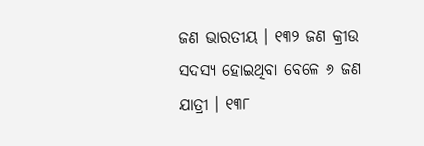ଜଣ ଭାରତୀୟ । ୧୩୨ ଜଣ କ୍ରୀଉ ସଦସ୍ୟ ହୋଇଥିବା ବେଳେ ୬ ଜଣ ଯାତ୍ରୀ । ୧୩୮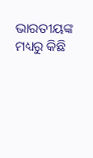ଭାରତୀୟଙ୍କ ମଧ୍ୟରୁ କିଛି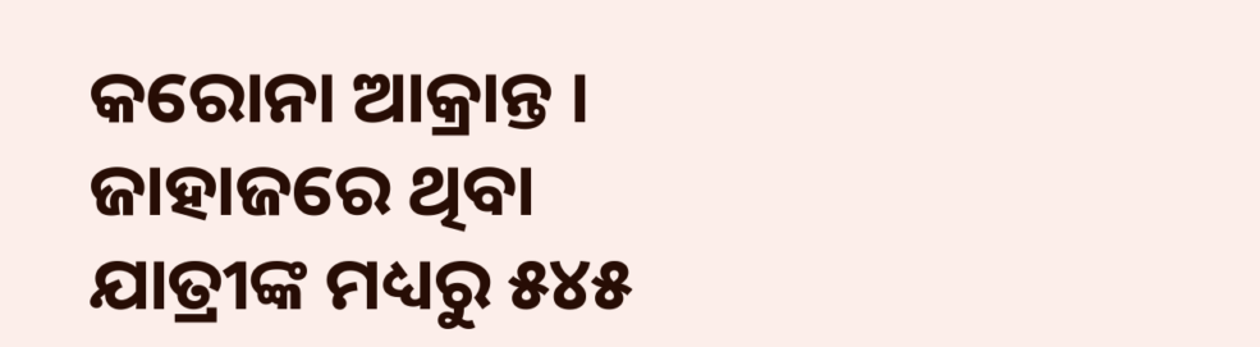କରୋନା ଆକ୍ରାନ୍ତ । ଜାହାଜରେ ଥିବା ଯାତ୍ରୀଙ୍କ ମଧ୍ୟରୁ ୫୪୫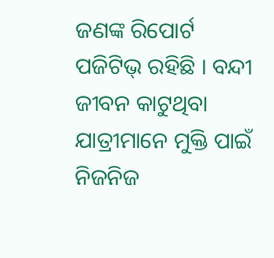ଜଣଙ୍କ ରିପୋର୍ଟ ପଜିଟିଭ୍ ରହିଛି । ବନ୍ଦୀ ଜୀବନ କାଟୁଥିବା ଯାତ୍ରୀମାନେ ମୁକ୍ତି ପାଇଁ ନିଜନିଜ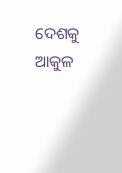ଦେଶକୁ ଆକୁଳ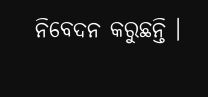ନିବେଦନ କରୁଛନ୍ତି ।